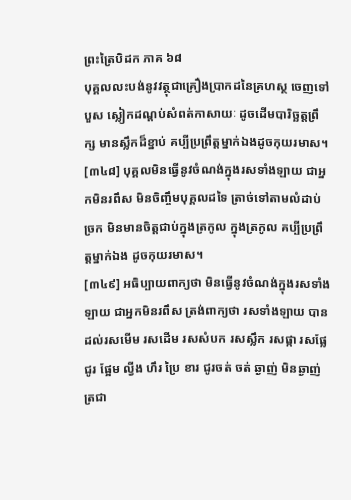ព្រះត្រៃបិដក ភាគ ៦៨
បុគ្គលលះបង់នូវវត្ថុជាគ្រឿងប្រាកដនៃគ្រហស្ថ ចេញទៅបួស ស្លៀកដណ្តប់សំពត់កាសាយៈ ដូចដើមបារិច្ឆត្តព្រឹក្ស មានស្លឹកដ៏ខ្នាប់ គប្បីប្រព្រឹត្តម្នាក់ឯងដូចកុយរមាស។
[៣៤៨] បុគ្គលមិនធ្វើនូវចំណង់ក្នុងរសទាំងឡាយ ជាអ្នកមិនរពឹស មិនចិញ្ចឹមបុគ្គលដទៃ ត្រាច់ទៅតាមលំដាប់ច្រក មិនមានចិត្តជាប់ក្នុងត្រកូល ក្នុងត្រកូល គប្បីប្រព្រឹត្តម្នាក់ឯង ដូចកុយរមាស។
[៣៤៩] អធិប្បាយពាក្យថា មិនធ្វើនូវចំណង់ក្នុងរសទាំងឡាយ ជាអ្នកមិនរពឹស ត្រង់ពាក្យថា រសទាំងឡាយ បានដល់រសមើម រសដើម រសសំបក រសស្លឹក រសផ្កា រសផ្លែ ជូរ ផ្អែម ល្វីង ហឹរ ប្រៃ ខារ ជូរចត់ ចត់ ឆ្ងាញ់ មិនឆ្ងាញ់ ត្រជា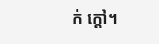ក់ ក្តៅ។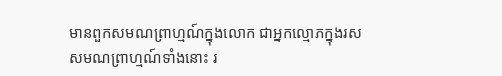មានពួកសមណព្រាហ្មណ៍ក្នុងលោក ជាអ្នកល្មោភក្នុងរស សមណព្រាហ្មណ៍ទាំងនោះ រ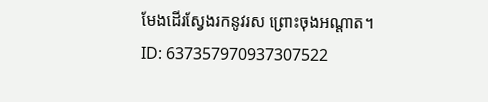មែងដើរស្វែងរកនូវរស ព្រោះចុងអណ្តាត។
ID: 637357970937307522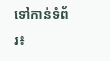ទៅកាន់ទំព័រ៖